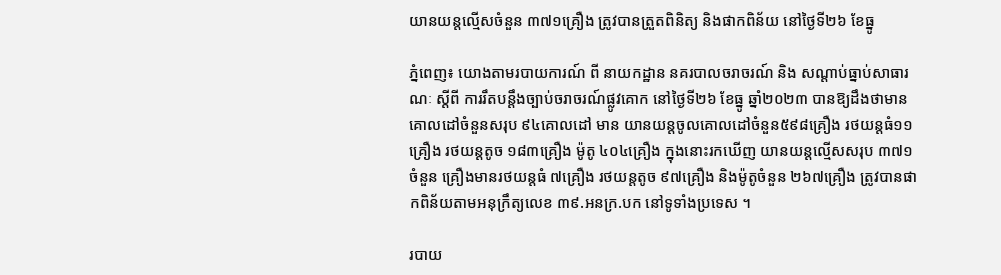យានយន្តល្មើសចំនួន ៣៧១គ្រឿង ត្រូវបានត្រួតពិនិត្យ និងផាកពិន័យ នៅថ្ងៃទី២៦ ខែធ្នូ

ភ្នំពេញ៖ យោងតាមរបាយការណ៍ ពី នាយកដ្ឋាន នគរបាលចរាចរណ៍ និង សណ្តាប់ធ្នាប់សាធារណៈ ស្តីពី ការរឹតបន្ដឹងច្បាប់ចរាចរណ៍ផ្លូវគោក នៅថ្ងៃទី២៦ ខែធ្នូ ឆ្នាំ២០២៣ បានឱ្យដឹងថាមានគោលដៅចំនួនសរុប ៩៤គោលដៅ មាន យានយន្តចូលគោលដៅចំនួន៥៩៨គ្រឿង រថយន្តធំ១១គ្រឿង រថយន្តតូច ១៨៣គ្រឿង ម៉ូតូ ៤០៤គ្រឿង ក្នុងនោះរកឃើញ យានយន្តល្មើសសរុប ៣៧១ចំនួន គ្រឿងមានរថយន្តធំ ៧គ្រឿង រថយន្តតូច ៩៧គ្រឿង និងម៉ូតូចំនួន ២៦៧គ្រឿង ត្រូវបានផាកពិន័យតាមអនុក្រឹត្យលេខ ៣៩.អនក្រ.បក នៅទូទាំងប្រទេស ។

របាយ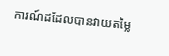ការណ៍ដដែលបានវាយតម្លៃ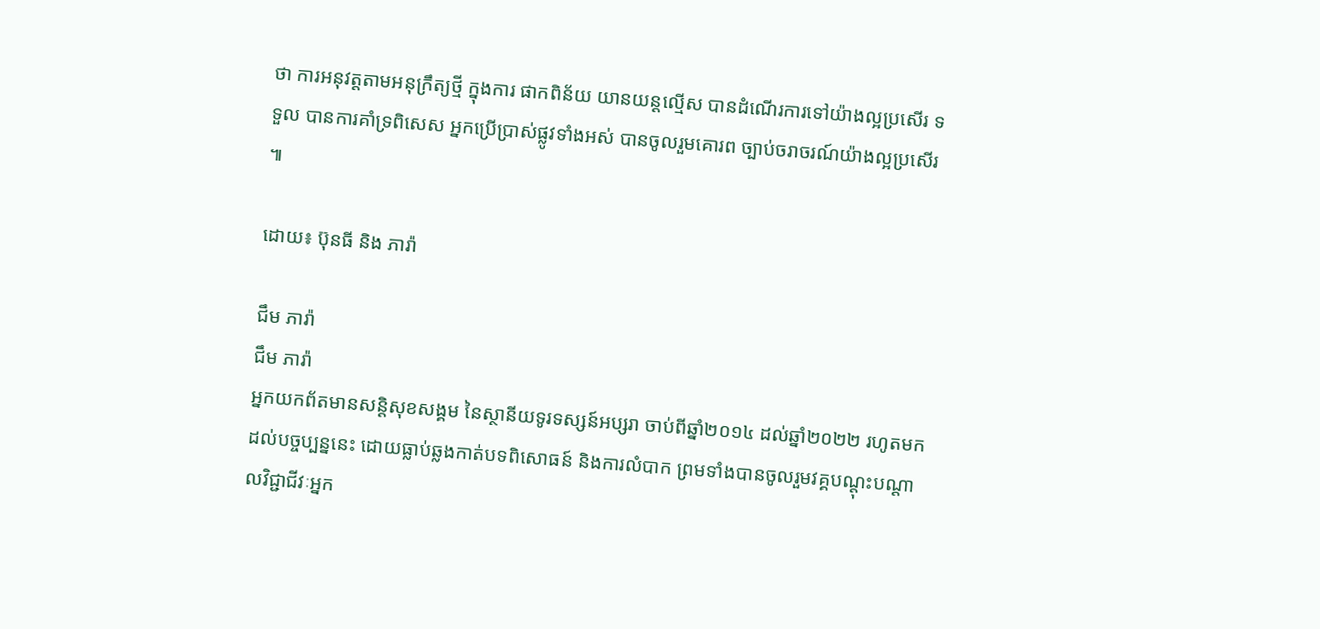ថា ការអនុវត្តតាមអនុក្រឹត្យថ្មី ក្នុងការ ផាកពិន័យ យានយន្តល្មើស បានដំណើរការទៅយ៉ាងល្អប្រសើរ ទទួល បានការគាំទ្រពិសេស អ្នកប្រើប្រាស់ផ្លូវទាំងអស់ បានចូលរួមគោរព ច្បាប់ចរាចរណ៍យ៉ាងល្អប្រសើរ ៕

ដោយ៖ ប៊ុនធី និង ភារ៉ា

ជឹម ភារ៉ា
ជឹម ភារ៉ា
អ្នកយកព័តមានសន្តិសុខសង្គម នៃស្ថានីយទូរទស្សន៍អប្សរា ចាប់ពីឆ្នាំ២០១៤ ដល់ឆ្នាំ២០២២ រហូតមកដល់បច្ចប្បន្ននេះ ដោយធ្លាប់ឆ្លងកាត់បទពិសោធន៍ និងការលំបាក ព្រមទាំងបានចូលរួមវគ្គបណ្ដុះបណ្ដាលវិជ្ជាជីវៈអ្នក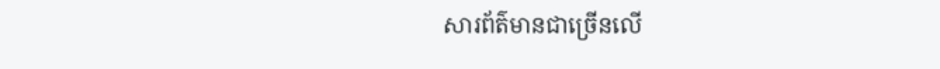សារព័ត៌មានជាច្រើនលើ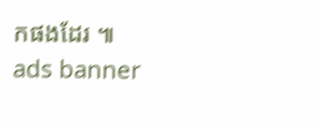កផងដែរ ៕
ads banner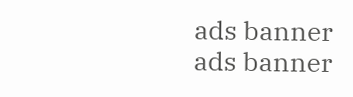ads banner
ads banner